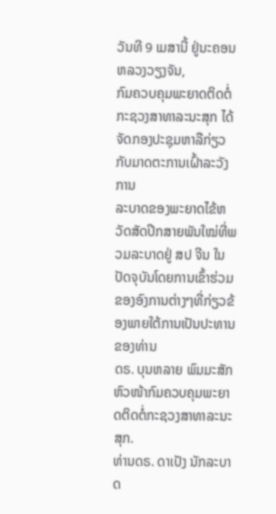ວັນທີ 9 ເມສານີ້ ຢູ່ນະຄອນ ຫລວງວຽງຈັນ,
ກົມຄວບຄຸມພະຍາດຕິດຕໍ່ ກະຊວງສາທາລະນະສຸກ ໄດ້ຈັດກອງປະຊຸມຫາລືກ່ຽວກັບມາດຕະການເຝົ້າລະວັງການ
ລະບາດຂອງພະຍາດໄຂ້ຫວັດສັດປີກສາຍພັນໃໝ່ທີ່ພວມລະບາດຢູ່ ສປ ຈີນ ໃນປັດຈຸບັນໂດຍການເຂົ້າຮ່ວມຂອງອົງການຕ່າງໆທີ່ກ່ຽວຂ້ອງພາຍໃຕ້ການເປັນປະທານຂອງທ່ານ
ດຣ. ບຸນຫລາຍ ພົມມະສັກ ຫົວໜ້າກົມຄວບຄຸມພະຍາດຕິດຕໍ່ກະຊວງສາທາລະນະສຸກ.
ທ່ານດຣ. ດາເປັງ ນັກລະບາດ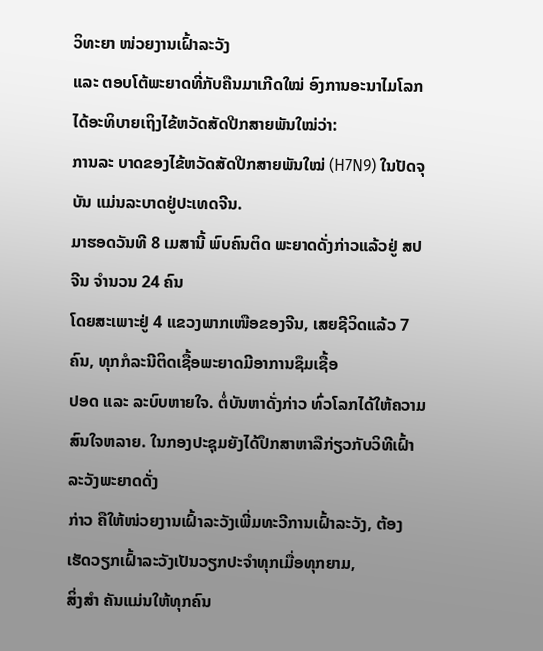ວິທະຍາ ໜ່ວຍງານເຝົ້າລະວັງ
ແລະ ຕອບໂຕ້ພະຍາດທີ່ກັບຄືນມາເກີດໃໝ່ ອົງການອະນາໄມໂລກ ໄດ້ອະທິບາຍເຖິງໄຂ້ຫວັດສັດປີກສາຍພັນໃໝ່ວ່າ:
ການລະ ບາດຂອງໄຂ້ຫວັດສັດປີກສາຍພັນໃໝ່ (H7N9) ໃນປັດຈຸບັນ ແມ່ນລະບາດຢູ່ປະເທດຈີນ.
ມາຮອດວັນທີ 8 ເມສານີ້ ພົບຄົນຕິດ ພະຍາດດັ່ງກ່າວແລ້ວຢູ່ ສປ ຈີນ ຈຳນວນ 24 ຄົນ
ໂດຍສະເພາະຢູ່ 4 ແຂວງພາກເໜືອຂອງຈີນ, ເສຍຊີວິດແລ້ວ 7 ຄົນ, ທຸກກໍລະນີຕິດເຊື້ອພະຍາດມີອາການຊຶມເຊື້ອ
ປອດ ແລະ ລະບົບຫາຍໃຈ. ຕໍ່ບັນຫາດັ່ງກ່າວ ທົ່ວໂລກໄດ້ໃຫ້ຄວາມສົນໃຈຫລາຍ. ໃນກອງປະຊຸມຍັງໄດ້ປຶກສາຫາລືກ່ຽວກັບວິທີເຝົ້າລະວັງພະຍາດດັ່ງ
ກ່າວ ຄືໃຫ້ໜ່ວຍງານເຝົ້າລະວັງເພີ່ມທະວີການເຝົ້າລະວັງ, ຕ້ອງເຮັດວຽກເຝົ້າລະວັງເປັນວຽກປະຈຳທຸກເມື່ອທຸກຍາມ,
ສິ່ງສຳ ຄັນແມ່ນໃຫ້ທຸກຄົນ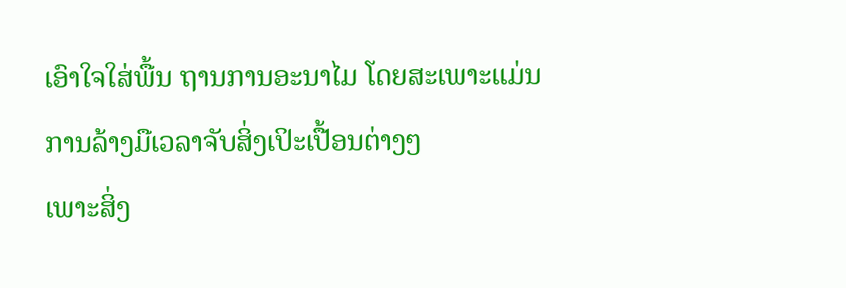ເອົາໃຈໃສ່ພື້ນ ຖານການອະນາໄມ ໂດຍສະເພາະແມ່ນການລ້າງມືເວລາຈັບສິ່ງເປິະເປື້ອນຕ່າງໆ
ເພາະສິ່ງ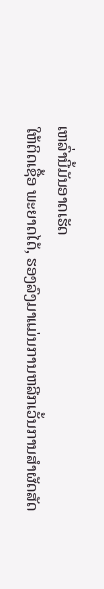ເຫລົ່ານີ້ມັນອາດເຮັດ
ໃຫ້ຕິດເຊື້ອ ພະຍາດໄດ້, ຮອງລົງມາແມ່ນການຫລີກເວັ້ນການສຳຜັດສັດ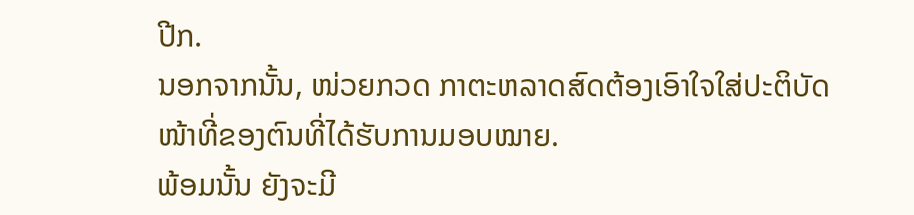ປີກ.
ນອກຈາກນັ້ນ, ໜ່ວຍກວດ ກາຕະຫລາດສົດຕ້ອງເອົາໃຈໃສ່ປະຕິບັດໜ້າທີ່ຂອງຕົນທີ່ໄດ້ຮັບການມອບໝາຍ.
ພ້ອມນັ້ນ ຍັງຈະມີ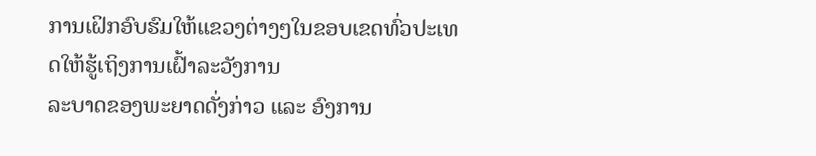ການເຝິກອົບຮົມໃຫ້ແຂວງຕ່າງໆໃນຂອບເຂດທົ່ວປະເທດໃຫ້ຮູ້ເຖິງການເຝົ້າລະວັງການ
ລະບາດຂອງພະຍາດດັ່ງກ່າວ ແລະ ອົງການ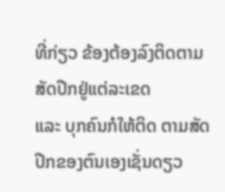ທີ່ກ່ຽວ ຂ້ອງຕ້ອງລົງຕິດຕາມສັດປີກຢູ່ແຕ່ລະເຂດ
ແລະ ບຸກຄົນກໍໃຫ້ຕິດ ຕາມສັດປີກຂອງຕົນເອງເຊັ່ນດຽວ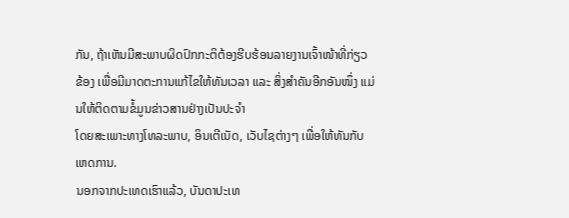ກັນ, ຖ້າເຫັນມີສະພາບຜິດປົກກະຕິຕ້ອງຮີບຮ້ອນລາຍງານເຈົ້າໜ້າທີ່ກ່ຽວ
ຂ້ອງ ເພື່ອມີມາດຕະການແກ້ໄຂໃຫ້ທັນເວລາ ແລະ ສິ່ງສຳຄັນອີກອັນໜຶ່ງ ແມ່ນໃຫ້ຕິດຕາມຂໍ້ມູນຂ່າວສານຢ່າງເປັນປະຈຳ
ໂດຍສະເພາະທາງໂທລະພາບ, ອິນເຕີເນັດ, ເວັບໄຊຕ່າງໆ ເພື່ອໃຫ້ທັນກັບເຫດການ.
ນອກຈາກປະເທດເຮົາແລ້ວ, ບັນດາປະເທ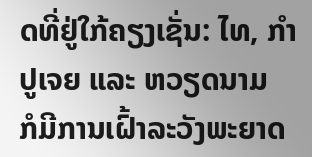ດທີ່ຢູ່ໃກ້ຄຽງເຊັ່ນ: ໄທ, ກຳປູເຈຍ ແລະ ຫວຽດນາມ
ກໍມີການເຝົ້າລະວັງພະຍາດ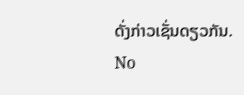ດັ່ງກ່າວເຊັ່ນດຽວກັນ.
No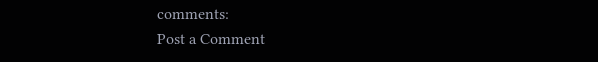comments:
Post a Comment